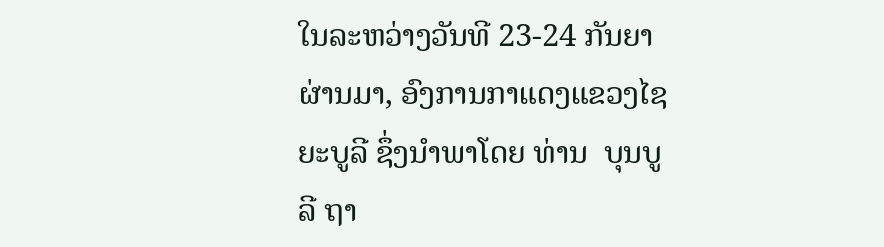ໃນລະຫວ່າງວັນທີ 23-24 ກັນຍາຜ່ານມາ, ອົງການກາແດງແຂວງໄຊຍະບູລີ ຊຶ່ງນໍາພາໂດຍ ທ່ານ  ບຸນບູລີ ຖາ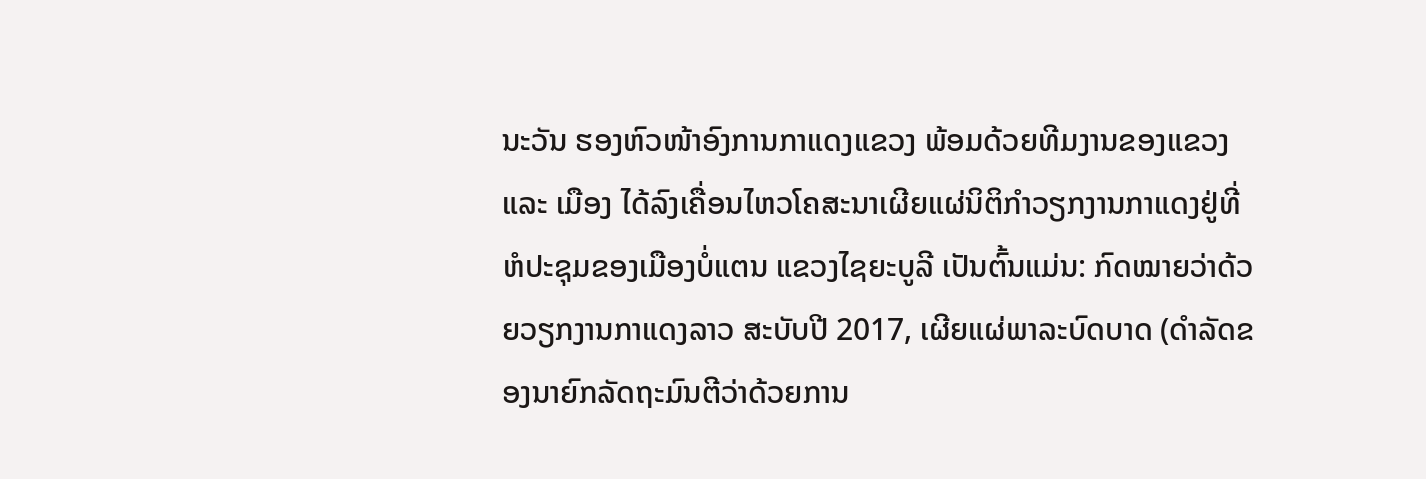ນະວັນ ຮອງຫົວໜ້າອົງການກາແດງແຂວງ ພ້ອມດ້ວຍທີມງານຂອງແຂວງ ແລະ ເມືອງ ໄດ້ລົງເຄື່ອນໄຫວໂຄສະນາເຜີຍແຜ່ນິຕິກໍາວຽກງານກາແດງຢູ່ທີ່ຫໍປະຊຸມຂອງເມືອງບໍ່ແຕນ ແຂວງໄຊຍະບູລີ ເປັນຕົ້ນແມ່ນ: ກົດໝາຍວ່າດ້ວຍວຽກງານກາແດງລາວ ສະບັບປີ 2017, ເຜີຍແຜ່ພາລະບົດບາດ (ດໍາລັດຂອງນາຍົກລັດຖະມົນຕີວ່າດ້ວຍການ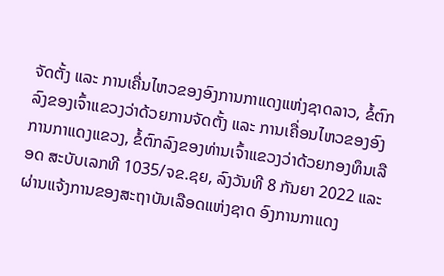ຈັດຕັ້ງ ແລະ ການເຄື່ນໄຫວຂອງອົງການກາແດງແຫ່ງຊາດລາວ, ຂໍ້ຕົກລົງຂອງເຈົ້າແຂວງວ່າດ້ວຍການຈັດຕັ້ງ ແລະ ການເຄື່ອນໄຫວຂອງອົງການກາແດງແຂວງ, ຂໍ້ຕົກລົງຂອງທ່ານເຈົ້າແຂວງວ່າດ້ວຍກອງທຶນເລືອດ ສະບັບເລກທີ 1035/ຈຂ.ຊຍ, ລົງວັນທີ 8 ກັນຍາ 2022 ແລະ ຜ່ານແຈ້ງການຂອງສະຖາບັນເລືອດແຫ່ງຊາດ ອົງການກາແດງ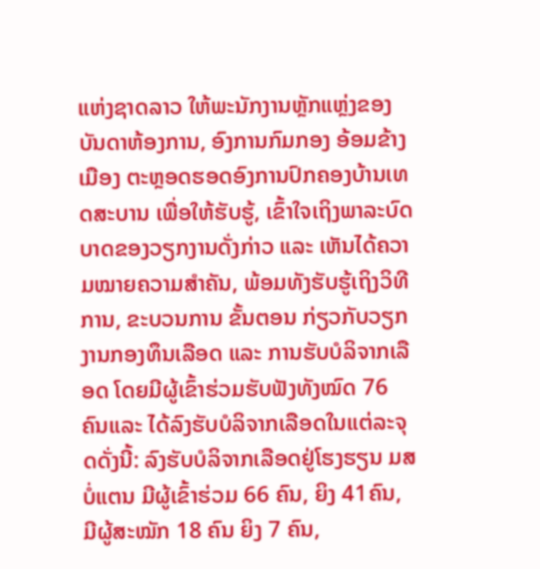ແຫ່ງຊາດລາວ ໃຫ້ພະນັກງານຫຼັກແຫຼ່ງຂອງບັນດາຫ້ອງການ, ອົງການກົມກອງ ອ້ອມຂ້າງເມືອງ ຕະຫຼອດຮອດອົງການປົກຄອງບ້ານເທດສະບານ ເພື່ອໃຫ້ຮັບຮູ້, ເຂົ້າໃຈເຖິງພາລະບົດບາດຂອງວຽກງານດັ່ງກ່າວ ແລະ ເຫັນໄດ້ຄວາມໝາຍຄວາມສໍາຄັນ, ພ້ອມທັງຮັບຮູ້ເຖິງວິທີການ, ຂະບວນການ ຂັ້ນຕອນ ກ່ຽວກັບວຽກງານກອງທຶນເລືອດ ແລະ ການຮັບບໍລິຈາກເລືອດ ໂດຍມີຜູ້ເຂົ້າຮ່ວມຮັບຟັງທັງໝົດ 76 ຄົນແລະ ໄດ້ລົງຮັບບໍລິຈາກເລືອດໃນແຕ່ລະຈຸດດັ່ງນີ້: ລົງຮັບບໍລິຈາກເລືອດຢູ່ໂຮງຮຽນ ມສ ບໍ່ແຕນ ມີຜູ້ເຂົ້າຮ່ວມ 66 ຄົນ, ຍິງ 41ຄົນ, ມີຜູ້ສະໝັກ 18 ຄົນ ຍິງ 7 ຄົນ,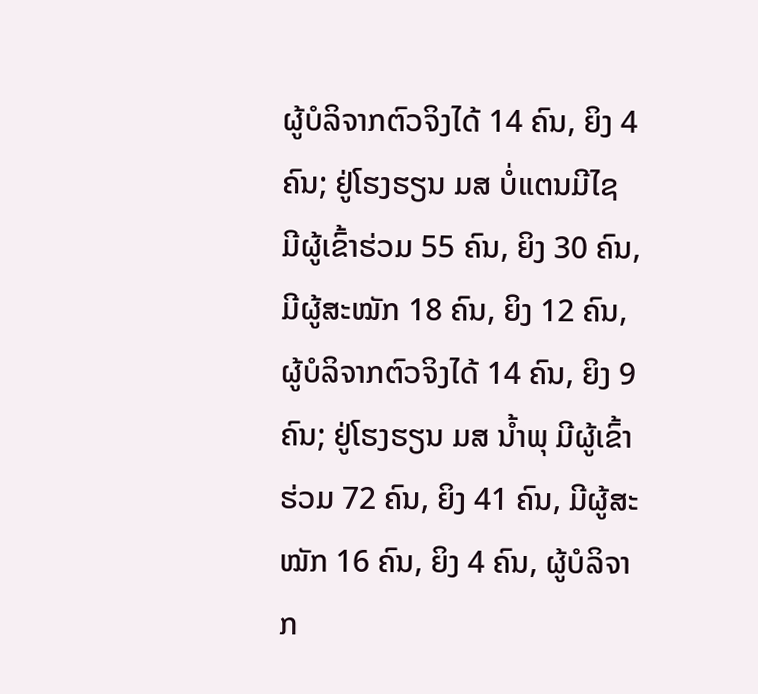ຜູ້ບໍລິຈາກຕົວຈິງໄດ້ 14 ຄົນ, ຍິງ 4 ຄົນ; ຢູ່ໂຮງຮຽນ ມສ ບໍ່ແຕນມີໄຊ ມີຜູ້ເຂົ້າຮ່ວມ 55 ຄົນ, ຍິງ 30 ຄົນ, ມີຜູ້ສະໝັກ 18 ຄົນ, ຍິງ 12 ຄົນ, ຜູ້ບໍລິຈາກຕົວຈິງໄດ້ 14 ຄົນ, ຍິງ 9 ຄົນ; ຢູ່ໂຮງຮຽນ ມສ ນໍ້າພຸ ມີຜູ້ເຂົ້າຮ່ວມ 72 ຄົນ, ຍິງ 41 ຄົນ, ມີຜູ້ສະໝັກ 16 ຄົນ, ຍິງ 4 ຄົນ, ຜູ້ບໍລິຈາກ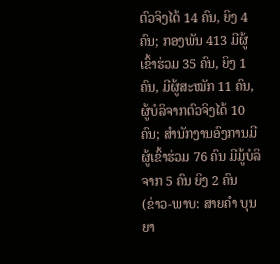ຕົວຈິງໄດ້ 14 ຄົນ, ຍິງ 4 ຄົນ; ກອງພັນ 413 ມີຜູ້ເຂົ້າຮ່ວມ 35 ຄົນ, ຍິງ 1 ຄົນ, ມີຜູ້ສະໝັກ 11 ຄົນ, ຜູ້ບໍລິຈາກຕົວຈິງໄດ້ 10 ຄົນ; ສຳນັກງານອົງການມີຜູ້ເຂົ້າຮ່ວມ 76 ຄົນ ມີມູ້ບໍລິຈາກ 5 ຄົນ ຍິງ 2 ຄົນ
(ຂ່າວ-ພາບ: ສາຍຄຳ ບຸນຍາ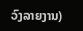ວົງລາຍງານ)